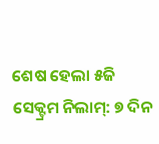ଶେଷ ହେଲା ୫ଜି ସେକ୍ଟ୍ରମ ନିଲାମ୍: ୭ ଦିନ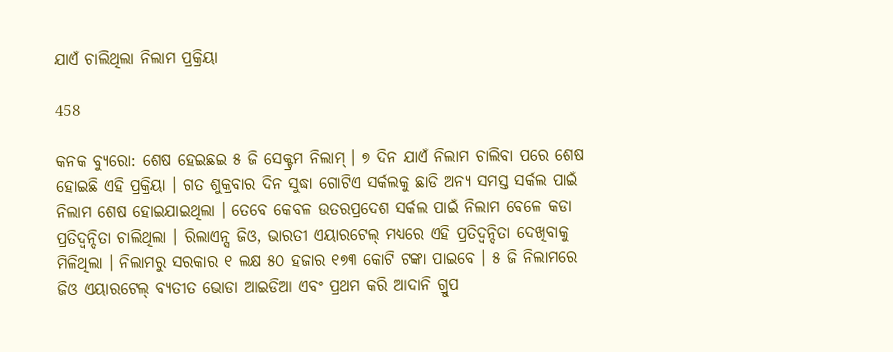ଯାଏଁ ଚାଲିଥିଲା ନିଲାମ ପ୍ରକ୍ରିୟା

458

କନକ ବ୍ୟୁରୋ: ଶେଷ ହେଇଛଇ ୫ ଜି ସେକ୍ଟ୍ରମ ନିଲାମ୍ । ୭ ଦିନ ଯାଏଁ ନିଲାମ ଚାଲିବା ପରେ ଶେଷ ହୋଇଛି ଏହି ପ୍ରକ୍ରିୟା । ଗତ ଶୁକ୍ରବାର ଦିନ ସୁଦ୍ଧା ଗୋଟିଏ ସର୍କଲକୁ ଛାଡି ଅନ୍ୟ ସମସ୍ତ ସର୍କଲ ପାଇଁ ନିଲାମ ଶେଷ ହୋଇଯାଇଥିଲା । ତେବେ କେବଳ ଉତରପ୍ରଦେଶ ସର୍କଲ ପାଇଁ ନିଲାମ ବେଳେ କଡା ପ୍ରତିଦ୍ୱନ୍ଦିତା ଚାଲିଥିଲା । ରିଲାଏନ୍ସ ଜିଓ, ଭାରତୀ ଏୟାରଟେଲ୍ ମଧ୍ୟରେ ଏହି ପ୍ରତିଦ୍ୱନ୍ଦିତା ଦେଖିବାକୁ ମିଳିଥିଲା । ନିଲାମରୁ ସରକାର ୧ ଲକ୍ଷ ୫୦ ହଜାର ୧୭୩ କୋଟି ଟଙ୍କା ପାଇବେ । ୫ ଜି ନିଲାମରେ ଜିଓ ଏୟାରଟେଲ୍ ବ୍ୟତୀତ ଭୋଡା ଆଇଡିଆ ଏବଂ ପ୍ରଥମ କରି ଆଦାନି ଗ୍ରୁପ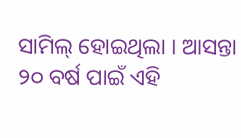ସାମିଲ୍ ହୋଇଥିଲା । ଆସନ୍ତା ୨୦ ବର୍ଷ ପାଇଁ ଏହି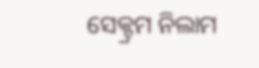ସେକ୍ଟ୍ରମ ନିଲାମ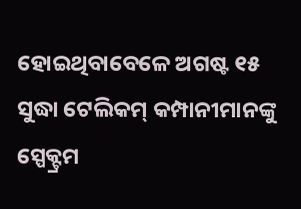ହୋଇଥିବାବେଳେ ଅଗଷ୍ଟ ୧୫ ସୁଦ୍ଧା ଟେଲିକମ୍ କମ୍ପାନୀମାନଙ୍କୁ ସ୍ପେକ୍ଟ୍ରମ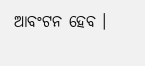ଆବଂଟନ ହେବ ।